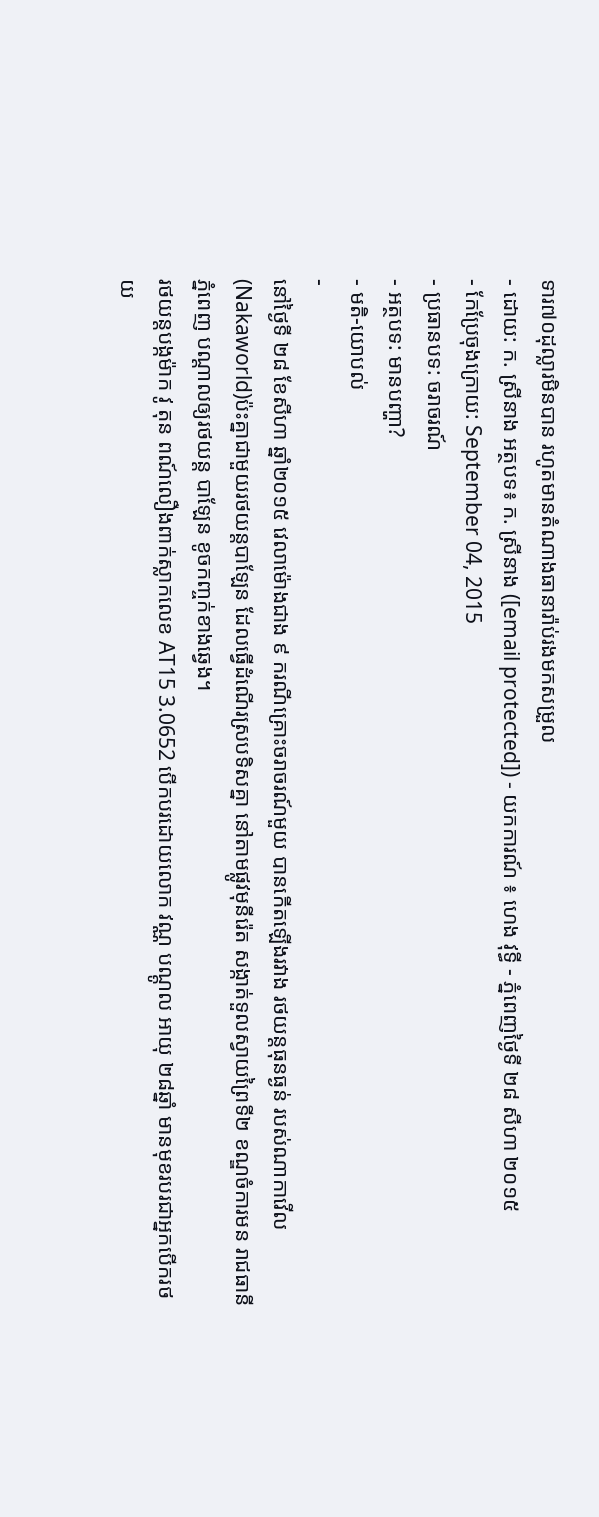ទារ៧០ដុល្លារមិនបាន រហូតមានតំណាងធានារ៉ាប់រងមកសម្រួល
- ដោយ: ក. ស្រីនាង អត្ថបទ៖ ក. ស្រីនាង ([email protected]) - យកការណ៍ ៖ ហេង វុទ្ធី - ភ្នំពេញថ្ងៃទី ២៨ សីហា ២០១៥
- កែប្រែចុងក្រោយ: September 04, 2015
- ប្រធានបទ: ចរាចរណ៍
- អត្ថបទ: មានបញ្ហា?
- មតិ-យោបល់
-
នៅថ្ងៃទី ២៨ ខែសីហា ឆ្នាំ២០១៥ វេលាម៉ោងជាង ៩ ករណីគ្រោះចរាចរណ៍មួយ បានកើតឡើងរវាង រថយន្តធុនធ្ងន់ របស់ណាកាវើល (Nakaworld)ប៉ះគ្នាជាមួយរថយន្តបាឡែន ដែលធ្វើដំណើរស្របទិសគ្នា នៅតាមផ្លូវមុនីរ៉េត សង្កាត់ទួលស្វាយព្រៃទី២ ខណ្ឌចំការមន រាជធានីភ្នំពេញ បណ្តាលឲ្យរថយន្ត បាឡែន ខូចកញ្ចក់ខាងឆ្វេង។
រថយន្តបង្កម៉ាក វូ តុន ពណ៍លឿងពាក់ស្លាកលេខ AT15 3.0652 បើកបរដោយលោក វណ្ណ បណ្តូល អាយុ ២៨ឆ្នាំ មានមុខរបរជាអ្នកបើករថយ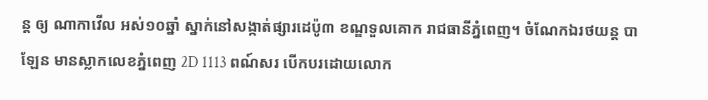ន្ត ឲ្យ ណាកាវើល អស់១០ឆ្នាំ ស្នាក់នៅសង្កាត់ផ្សារដេប៉ូ៣ ខណ្ឌទួលគោក រាជធានីភ្នំពេញ។ ចំណែកឯរថយន្ត បាឡែន មានស្លាកលេខភ្នំពេញ 2D 1113 ពណ៍សរ បើកបរដោយលោក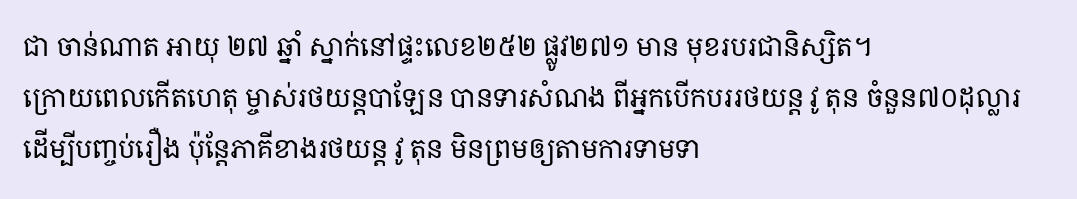ជា ចាន់ណាត អាយុ ២៧ ឆ្នាំ ស្នាក់នៅផ្ទះលេខ២៥២ ផ្លូវ២៧១ មាន មុខរបរជានិស្សិត។
ក្រោយពេលកើតហេតុ ម្ចាស់រថយន្តបាឡែន បានទារសំណង ពីអ្នកបើកបររថយន្ត វូ តុន ចំនួន៧០ដុល្លារ ដើម្បីបញ្ចប់រឿង ប៉ុន្តែភាគីខាងរថយន្ត វូ តុន មិនព្រមឲ្យតាមការទាមទា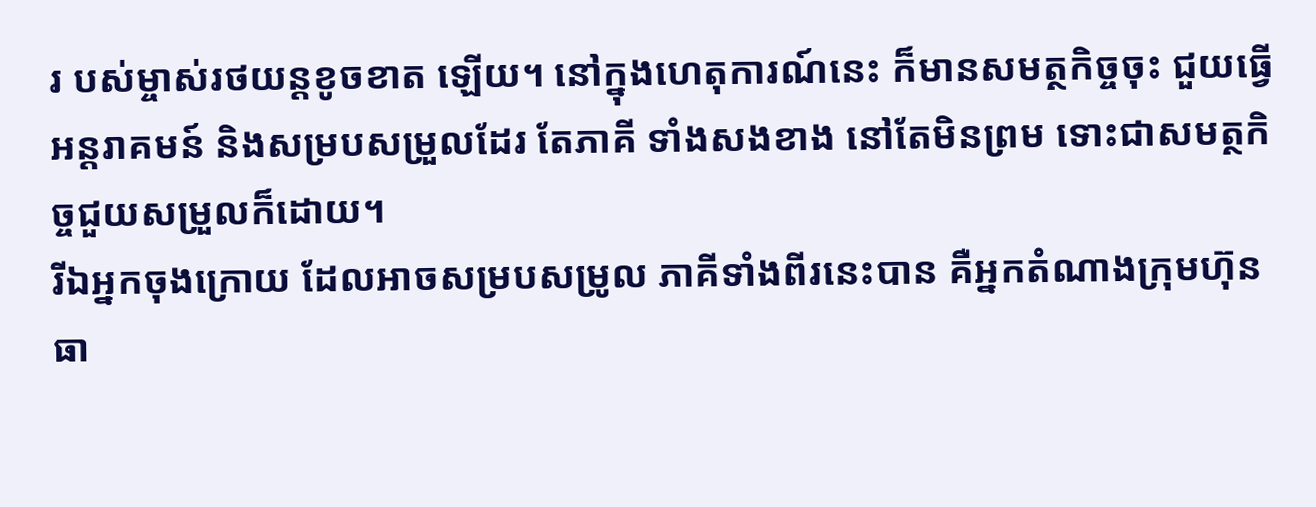រ បស់ម្ចាស់រថយន្តខូចខាត ឡើយ។ នៅក្នុងហេតុការណ៍នេះ ក៏មានសមត្ថកិច្ចចុះ ជួយធ្វើអន្តរាគមន៍ និងសម្របសម្រួលដែរ តែភាគី ទាំងសងខាង នៅតែមិនព្រម ទោះជាសមត្ថកិច្ចជួយសម្រួលក៏ដោយ។
រីឯអ្នកចុងក្រោយ ដែលអាចសម្របសម្រូល ភាគីទាំងពីរនេះបាន គឺអ្នកតំណាងក្រុមហ៊ុនធា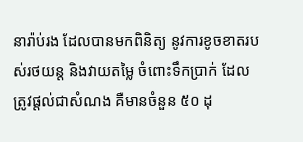នារ៉ាប់រង ដែលបានមកពិនិត្យ នូវការខូចខាតរបស់រថយន្ត និងវាយតម្លៃ ចំពោះទឹកប្រាក់ ដែលត្រូវផ្តល់ជាសំណង គឺមានចំនួន ៥០ ដុ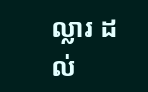ល្លារ ដល់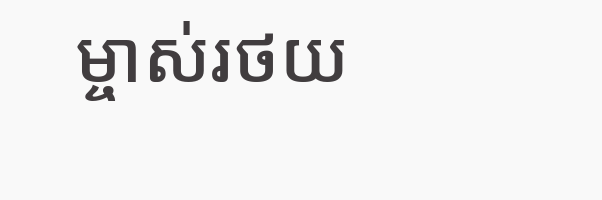ម្ចាស់រថយ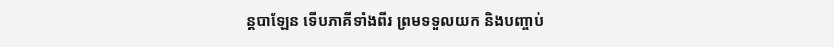ន្តបាឡែន ទើបភាគីទាំងពីរ ព្រមទទួលយក និងបញ្ចាប់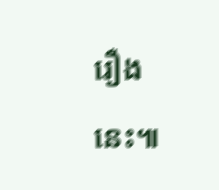រឿងនេះ៕